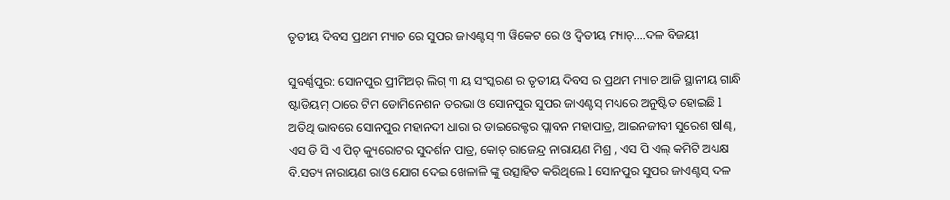ତୃତୀୟ ଦିବସ ପ୍ରଥମ ମ୍ୟାଚ ରେ ସୁପର ଜାଏଣ୍ଟସ୍ ୩ ୱିକେଟ ରେ ଓ ଦ୍ଵିତୀୟ ମ୍ୟାଚ୍….ଦଳ ବିଜୟୀ

ସୁବର୍ଣ୍ଣପୁର: ସୋନପୁର ପ୍ରୀମିଅର୍ ଲିଗ୍ ୩ ୟ ସଂସ୍କରଣ ର ତୃତୀୟ ଦିବସ ର ପ୍ରଥମ ମ୍ୟାଚ ଆଜି ସ୍ଥାନୀୟ ଗାନ୍ଧି ଷ୍ଟାଡିୟମ୍ ଠାରେ ଟିମ ଡୋମିନେଶନ ତରଭା ଓ ସୋନପୁର ସୁପର ଜାଏଣ୍ଟସ୍ ମଧ୍ୟରେ ଅନୁଷ୍ଟିତ ହୋଇଛି l
ଅତିଥି ଭାବରେ ସୋନପୁର ମହାନଦୀ ଧାରା ର ଡାଇରେକ୍ଟର ପ୍ଲାବନ ମହାପାତ୍ର, ଆଇନଜୀବୀ ସୁରେଶ ଷlଣ୍ଢ, ଏସ ଡି ସି ଏ ପିଚ୍ କ୍ୟୁରୋଟର ସୁଦର୍ଶନ ପାତ୍ର, କୋଚ୍ ରାଜେନ୍ଦ୍ର ନାରାୟଣ ମିଶ୍ର , ଏସ ପି ଏଲ୍ କମିଟି ଅଧ୍ୟକ୍ଷ ବି.ସତ୍ୟ ନାରାୟଣ ରାଓ ଯୋଗ ଦେଇ ଖେଳାଳି ଙ୍କୁ ଉତ୍ସାହିତ କରିଥିଲେ l ସୋନପୁର ସୁପର ଜାଏଣ୍ଟସ୍ ଦଳ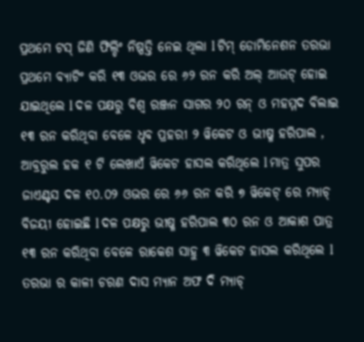ପ୍ରଥମେ ଟସ୍ ଜିଣି ଫିଲ୍ଡିଂ ନିଷ୍ପତ୍ତି ନେଇ ଥିଲା l ଟିମ୍ ଡୋମିନେଶନ ତରଭା ପ୍ରଥମେ ବ୍ୟାଟିଂ କରି ୧୩ ଓଭର ରେ ୬୨ ରନ କରି ଅଲ୍ ଆଉଟ୍ ହୋଇ ଯାଇଥିଲେ l ଦଳ ପକ୍ଷରୁ ବିଶ୍ବ ରଞ୍ଜନ ସାଗର ୨୦ ରନ୍ ଓ ମହମ୍ମଦ ବିଲାଇ ୧୩ ରନ କରିଥିବା ବେଳେ ଧୃବ ପ୍ରହରୀ ୨ ୱିକେଟ ଓ ଭୀଷ୍ମ ହରିପାଲ , ଆବ୍ରରୁଲ ହକ ୧ ଟି ଲେଖାଏଁ ୱିକେଟ ହାସଲ କରିଥିଲେ l ମାତ୍ର ସୁପର ଜାଏଣ୍ଟସ ଦଳ ୧୦.୦୨ ଓଭର ରେ ୬୬ ରନ କରି ୭ ୱିକେଟ୍ ରେ ମ୍ୟାଚ୍ ବିଜୟୀ ହୋଇଛି l ଦଳ ପକ୍ଷରୁ ଭୀଷ୍ମ ହରିପାଲ ୩୦ ରନ ଓ ଆକାଶ ପାତ୍ର ୧୩ ରନ କରିଥିବା ବେଳେ ରାକେଶ ସାହୁ ୩ ୱିକେଟ ହାସଲ କରିଥିଲେ l ତରଭା ର କାଳୀ ଚରଣ ଦାସ ମ୍ୟାନ ଅଫ ଦି ମ୍ୟାଚ୍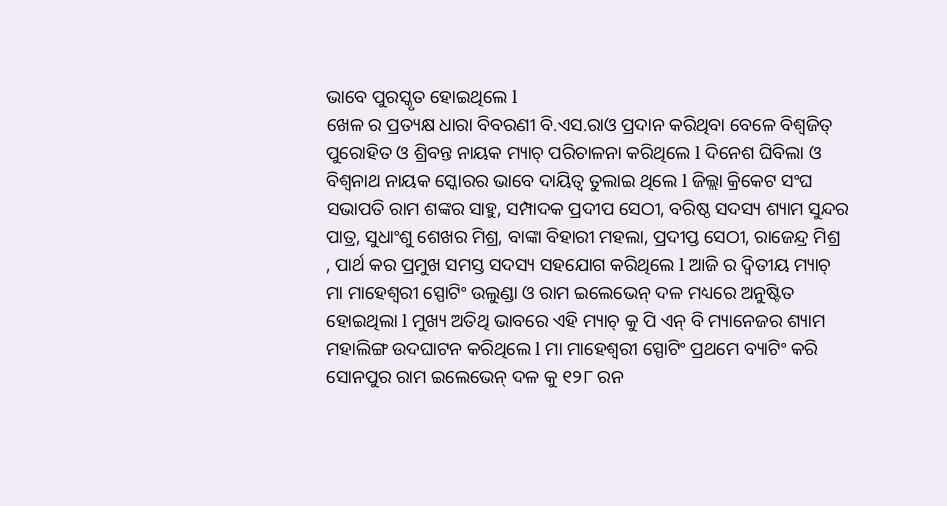ଭାବେ ପୁରସ୍କୃତ ହୋଇଥିଲେ l
ଖେଳ ର ପ୍ରତ୍ୟକ୍ଷ ଧାରା ବିବରଣୀ ବି.ଏସ.ରାଓ ପ୍ରଦାନ କରିଥିବା ବେଳେ ବିଶ୍ୱଜିତ୍ ପୁରୋହିତ ଓ ଶ୍ରିବନ୍ତ ନାୟକ ମ୍ୟାଚ୍ ପରିଚାଳନା କରିଥିଲେ l ଦିନେଶ ଘିବିଲା ଓ ବିଶ୍ଵନାଥ ନାୟକ ସ୍କୋରର ଭାବେ ଦାୟିତ୍ବ ତୁଲାଇ ଥିଲେ l ଜିଲ୍ଲା କ୍ରିକେଟ ସଂଘ ସଭାପତି ରାମ ଶଙ୍କର ସାହୁ, ସମ୍ପାଦକ ପ୍ରଦୀପ ସେଠୀ, ବରିଷ୍ଠ ସଦସ୍ୟ ଶ୍ୟାମ ସୁନ୍ଦର ପାତ୍ର, ସୁଧାଂଶୁ ଶେଖର ମିଶ୍ର, ବାଙ୍କା ବିହାରୀ ମହଲା, ପ୍ରଦୀପ୍ତ ସେଠୀ, ରାଜେନ୍ଦ୍ର ମିଶ୍ର , ପାର୍ଥ କର ପ୍ରମୁଖ ସମସ୍ତ ସଦସ୍ୟ ସହଯୋଗ କରିଥିଲେ l ଆଜି ର ଦ୍ଵିତୀୟ ମ୍ୟାଚ୍ ମା ମାହେଶ୍ଵରୀ ସ୍ପୋଟିଂ ଉଲୁଣ୍ଡା ଓ ରାମ ଇଲେଭେନ୍ ଦଳ ମଧ୍ୟରେ ଅନୁଷ୍ଟିତ ହୋଇଥିଲା l ମୁଖ୍ୟ ଅତିଥି ଭାବରେ ଏହି ମ୍ୟାଚ୍ କୁ ପି ଏନ୍ ବି ମ୍ୟାନେଜର ଶ୍ୟାମ ମହାଲିଙ୍ଗ ଉଦଘାଟନ କରିଥିଲେ l ମା ମାହେଶ୍ଵରୀ ସ୍ପୋଟିଂ ପ୍ରଥମେ ବ୍ୟାଟିଂ କରି ସୋନପୁର ରାମ ଇଲେଭେନ୍ ଦଳ କୁ ୧୨୮ ରନ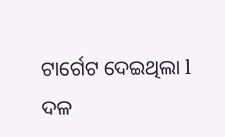ଟାର୍ଗେଟ ଦେଇଥିଲା l ଦଳ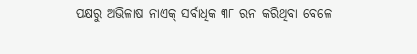ପକ୍ଷରୁ ଅଭିଳାଷ ନାଏକ୍ ସର୍ବାଧିକ ୩୮ ରନ କରିଥିବା ବେଳେ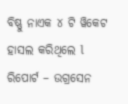ବିଷ୍ଣୁ ନାଏକ ୪ ଟି ୱିକେଟ ହାସଲ କରିଥିଲେ l
ରିପୋର୍ଟ – ଉଗ୍ରସେନ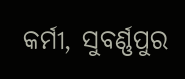କର୍ମୀ, ସୁବର୍ଣ୍ଣପୁର